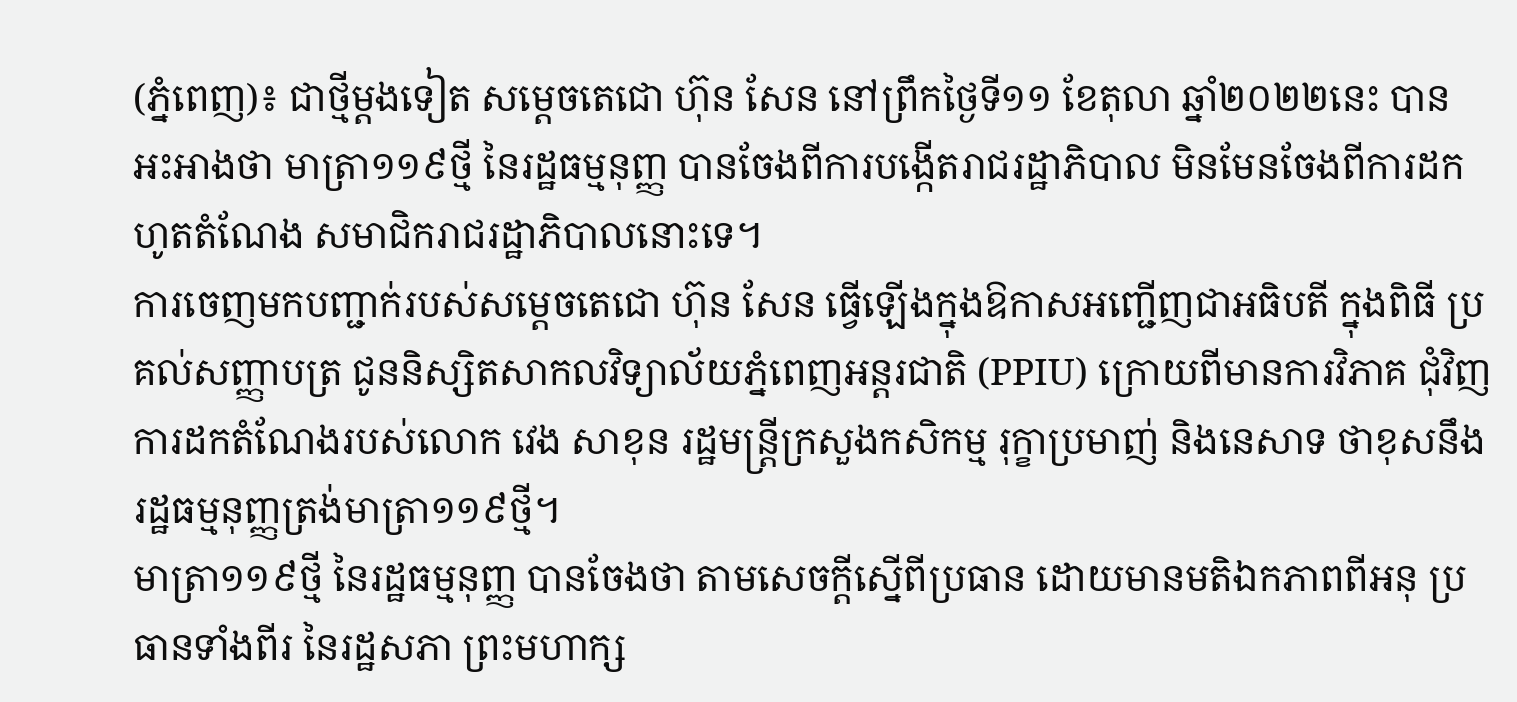(ភ្នំពេញ)៖ ជាថ្មីម្ដងទៀត សម្ដេចតេជោ ហ៊ុន សែន នៅព្រឹកថ្ងៃទី១១ ខែតុលា ឆ្នាំ២០២២នេះ បាន អះអាងថា មាត្រា១១៩ថ្មី នៃរដ្ឋធម្មនុញ្ញ បានចែងពីការបង្កើតរាជរដ្ឋាភិបាល មិនមែនចែងពីការដក ហូតតំណែង សមាជិករាជរដ្ឋាភិបាលនោះទេ។
ការចេញមកបញ្ជាក់របស់សម្ដេចតេជោ ហ៊ុន សែន ធ្វើឡើងក្នុងឱកាសអញ្ជើញជាអធិបតី ក្នុងពិធី ប្រគល់សញ្ញាបត្រ ជូននិស្សិតសាកលវិទ្យាល័យភ្នំពេញអន្តរជាតិ (PPIU) ក្រោយពីមានការវិភាគ ជុំវិញការដកតំណែងរបស់លោក វេង សាខុន រដ្ឋមន្ដ្រីក្រសួងកសិកម្ម រុក្ខាប្រមាញ់ និងនេសាទ ថាខុសនឹងរដ្ឋធម្មនុញ្ញត្រង់មាត្រា១១៩ថ្មី។
មាត្រា១១៩ថ្មី នៃរដ្ឋធម្មនុញ្ញ បានចែងថា តាមសេចក្ដីស្នើពីប្រធាន ដោយមានមតិឯកភាពពីអនុ ប្រធានទាំងពីរ នៃរដ្ឋសភា ព្រះមហាក្ស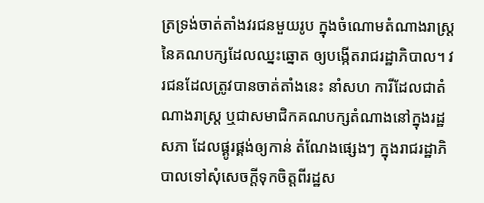ត្រទ្រង់ចាត់តាំងវរជនមួយរូប ក្នុងចំណោមតំណាងរាស្ដ្រ នៃគណបក្សដែលឈ្នះឆ្នោត ឲ្យបង្កើតរាជរដ្ឋាភិបាល។ វរជនដែលត្រូវបានចាត់តាំងនេះ នាំសហ ការីដែលជាតំណាងរាស្ដ្រ ឬជាសមាជិកគណបក្សតំណាងនៅក្នុងរដ្ឋសភា ដែលផ្គូរផ្គង់ឲ្យកាន់ តំណែងផ្សេងៗ ក្នុងរាជរដ្ឋាភិបាលទៅសុំសេចក្ដីទុកចិត្តពីរដ្ឋស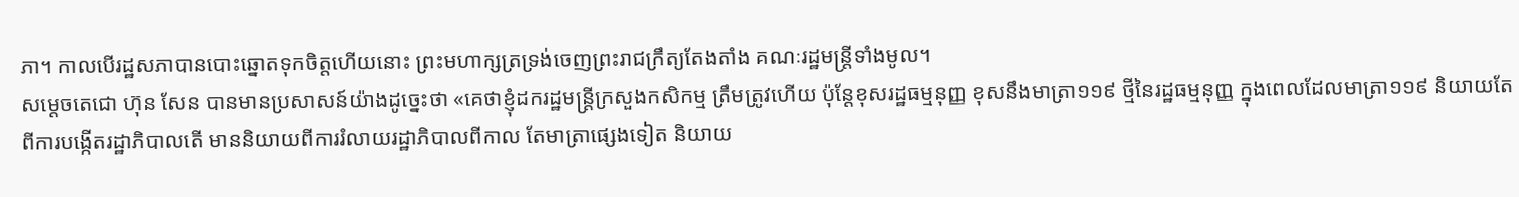ភា។ កាលបើរដ្ឋសភាបានបោះឆ្នោតទុកចិត្តហើយនោះ ព្រះមហាក្សត្រទ្រង់ចេញព្រះរាជក្រឹត្យតែងតាំង គណៈរដ្ឋមន្ដ្រីទាំងមូល។
សម្ដេចតេជោ ហ៊ុន សែន បានមានប្រសាសន៍យ៉ាងដូច្នេះថា «គេថាខ្ញុំដករដ្ឋមន្ដ្រីក្រសួងកសិកម្ម ត្រឹមត្រូវហើយ ប៉ុន្ដែខុសរដ្ឋធម្មនុញ្ញ ខុសនឹងមាត្រា១១៩ ថ្មីនៃរដ្ឋធម្មនុញ្ញ ក្នុងពេលដែលមាត្រា១១៩ និយាយតែពីការបង្កើតរដ្ឋាភិបាលតើ មាននិយាយពីការរំលាយរដ្ឋាភិបាលពីកាល តែមាត្រាផ្សេងទៀត និយាយ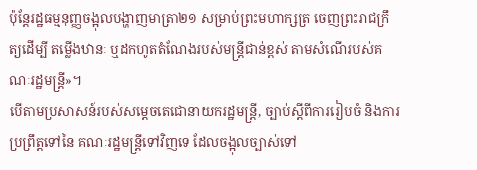ប៉ុន្ដែរដ្ឋធម្មនុញ្ញចង្អុលបង្ហាញមាត្រា២១ សម្រាប់ព្រះមហាក្សត្រ ចេញព្រះរាជក្រឹត្យដើម្បី តម្លើងឋានៈ ឬដកហូតតំណែងរបស់មន្ដ្រីជាន់ខ្ពស់ តាមសំណើរបស់គណៈរដ្ឋមន្ដ្រី»។
បើតាមប្រសាសន៍របស់សម្ដេចតេជោនាយករដ្ឋមន្ដ្រី, ច្បាប់ស្ដីពីការរៀបចំ និងការប្រព្រឹត្តទៅនៃ គណៈរដ្ឋមន្ដ្រីទៅវិញទេ ដែលចង្អុលច្បាស់ទៅ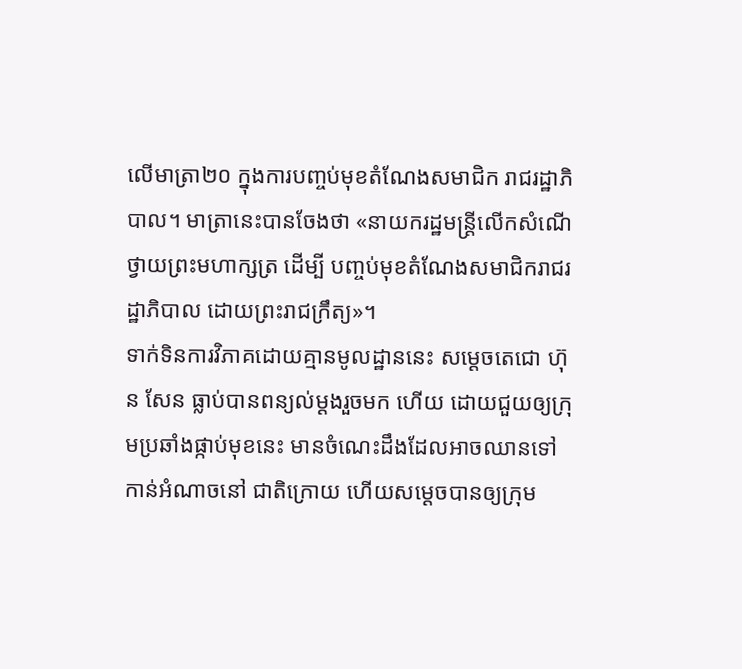លើមាត្រា២០ ក្នុងការបញ្ចប់មុខតំណែងសមាជិក រាជរដ្ឋាភិបាល។ មាត្រានេះបានចែងថា «នាយករដ្ឋមន្ដ្រីលើកសំណើថ្វាយព្រះមហាក្សត្រ ដើម្បី បញ្ចប់មុខតំណែងសមាជិករាជរដ្ឋាភិបាល ដោយព្រះរាជក្រឹត្យ»។
ទាក់ទិនការវិភាគដោយគ្មានមូលដ្ឋាននេះ សម្ដេចតេជោ ហ៊ុន សែន ធ្លាប់បានពន្យល់ម្ដងរួចមក ហើយ ដោយជួយឲ្យក្រុមប្រឆាំងផ្កាប់មុខនេះ មានចំណេះដឹងដែលអាចឈានទៅកាន់អំណាចនៅ ជាតិក្រោយ ហើយសម្ដេចបានឲ្យក្រុម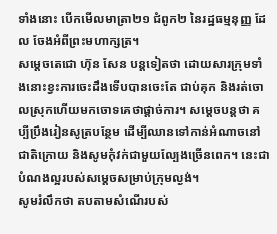ទាំងនោះ បើកមើលមាត្រា២១ ជំពូក២ នៃរដ្ឋធម្មនុញ្ញ ដែល ចែងអំពីព្រះមហាក្សត្រ។
សម្ដេចតេជោ ហ៊ុន សែន បន្ដទៀតថា ដោយសារក្រុមទាំងនោះខ្វះការចេះដឹងទើបបានចេះតែ ជាប់គុក និងរត់ចោលស្រុកហើយមកចោទគេថាផ្តាច់ការ។ សម្ដេចបន្ដថា គប្បីប្រឹងរៀនសូត្របន្ថែម ដើម្បីឈានទៅកាន់អំណាចនៅជាតិក្រោយ និងសូមកុំវក់ជាមួយល្បែងច្រើនពេក។ នេះជាបំណងល្អរបស់សម្ដេចសម្រាប់ក្រុមល្ងង់។
សូមរំលឹកថា តបតាមសំណើរបស់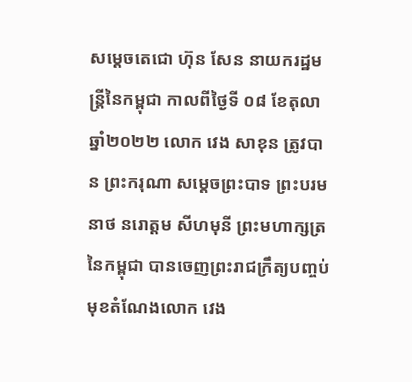សម្តេចតេជោ ហ៊ុន សែន នាយករដ្ឋមន្ត្រីនៃកម្ពុជា កាលពីថ្ងៃទី ០៨ ខែតុលា ឆ្នាំ២០២២ លោក វេង សាខុន ត្រូវបាន ព្រះករុណា សម្តេចព្រះបាទ ព្រះបរមនាថ នរោត្តម សីហមុនី ព្រះមហាក្សត្រនៃកម្ពុជា បានចេញព្រះរាជក្រឹត្យបញ្ចប់មុខតំណែងលោក វេង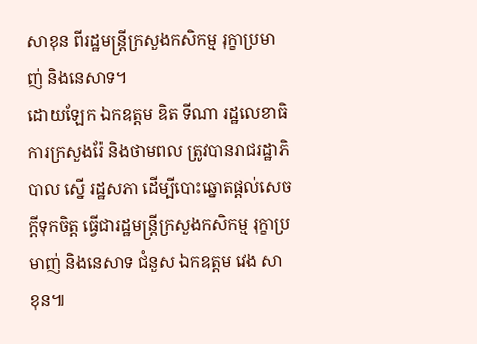សាខុន ពីរដ្ឋមន្រ្តីក្រសួងកសិកម្ម រុក្ខាប្រមាញ់ និងនេសាទ។
ដោយឡែក ឯកឧត្តម ឌិត ទីណា រដ្ឋលេខាធិការក្រសួងរ៉ែ និងថាមពល ត្រូវបានរាជរដ្ឋាភិបាល ស្នើ រដ្ឋសភា ដើម្បីបោះឆ្នោតផ្តល់សេចក្តីទុកចិត្ត ធ្វើជារដ្ឋមន្ត្រីក្រសួងកសិកម្ម រុក្ខាប្រមាញ់ និងនេសាទ ជំនួស ឯកឧត្តម វេង សាខុន៕